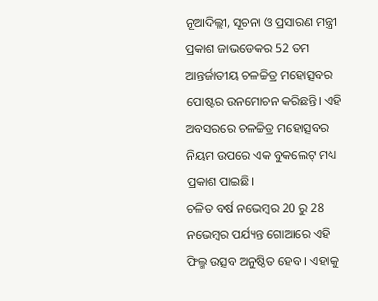ନୂଆଦିଲ୍ଲୀ, ସୂଚନା ଓ ପ୍ରସାରଣ ମନ୍ତ୍ରୀ ପ୍ରକାଶ ଜାଭଡେକର 52 ତମ ଆନ୍ତର୍ଜାତୀୟ ଚଳଚ୍ଚିତ୍ର ମହୋତ୍ସବର ପୋଷ୍ଟର ଉନମୋଚନ କରିଛନ୍ତି। ଏହି ଅବସରରେ ଚଳଚ୍ଚିତ୍ର ମହୋତ୍ସବର ନିୟମ ଉପରେ ଏକ ବୁକଲେଟ୍ ମଧ୍ୟ ପ୍ରକାଶ ପାଇଛି।
ଚଳିତ ବର୍ଷ ନଭେମ୍ବର 20 ରୁ 28 ନଭେମ୍ବର ପର୍ଯ୍ୟନ୍ତ ଗୋଆରେ ଏହି ଫିଲ୍ମ ଉତ୍ସବ ଅନୁଷ୍ଠିତ ହେବ । ଏହାକୁ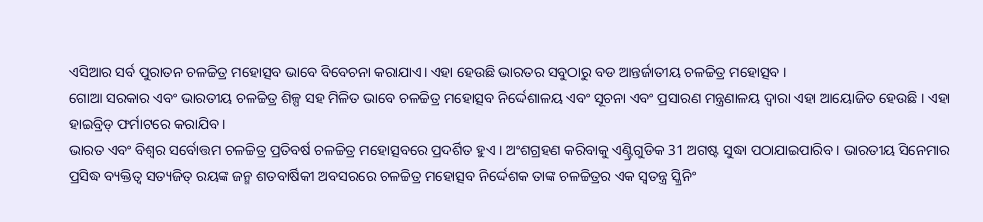ଏସିଆର ସର୍ବ ପୁରାତନ ଚଳଚ୍ଚିତ୍ର ମହୋତ୍ସବ ଭାବେ ବିବେଚନା କରାଯାଏ। ଏହା ହେଉଛି ଭାରତର ସବୁଠାରୁ ବଡ ଆନ୍ତର୍ଜାତୀୟ ଚଳଚ୍ଚିତ୍ର ମହୋତ୍ସବ ।
ଗୋଆ ସରକାର ଏବଂ ଭାରତୀୟ ଚଳଚ୍ଚିତ୍ର ଶିଳ୍ପ ସହ ମିଳିତ ଭାବେ ଚଳଚ୍ଚିତ୍ର ମହୋତ୍ସବ ନିର୍ଦ୍ଦେଶାଳୟ ଏବଂ ସୂଚନା ଏବଂ ପ୍ରସାରଣ ମନ୍ତ୍ରଣାଳୟ ଦ୍ୱାରା ଏହା ଆୟୋଜିତ ହେଉଛି । ଏହା ହାଇବ୍ରିଡ୍ ଫର୍ମାଟରେ କରାଯିବ ।
ଭାରତ ଏବଂ ବିଶ୍ବର ସର୍ବୋତ୍ତମ ଚଳଚ୍ଚିତ୍ର ପ୍ରତିବର୍ଷ ଚଳଚ୍ଚିତ୍ର ମହୋତ୍ସବରେ ପ୍ରଦର୍ଶିତ ହୁଏ । ଅଂଶଗ୍ରହଣ କରିବାକୁ ଏଣ୍ଟ୍ରିଗୁଡିକ 31 ଅଗଷ୍ଟ ସୁଦ୍ଧା ପଠାଯାଇପାରିବ । ଭାରତୀୟ ସିନେମାର ପ୍ରସିଦ୍ଧ ବ୍ୟକ୍ତିତ୍ୱ ସତ୍ୟଜିତ୍ ରୟଙ୍କ ଜନ୍ମ ଶତବାର୍ଷିକୀ ଅବସରରେ ଚଳଚ୍ଚିତ୍ର ମହୋତ୍ସବ ନିର୍ଦ୍ଦେଶକ ତାଙ୍କ ଚଳଚ୍ଚିତ୍ରର ଏକ ସ୍ୱତନ୍ତ୍ର ସ୍କ୍ରିନିଂ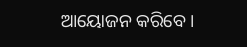ଆୟୋଜନ କରିବେ।